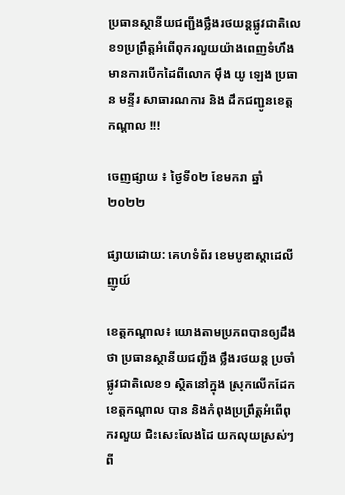ប្រធានស្ថានីយជញ្ជីងថ្លឹងរថយន្តផ្លូវជាតិលេខ១ប្រព្រឹត្តអំពើពុករលួយយ៉ាងពេញទំហឹងមានការបើកដៃពីលោក ម៉ឹង យូ ឡេង ប្រធាន មន្ទីរ សាធារណការ និង ដឹកជញ្ជូនខេត្តកណ្ដាល !!!

ចេញផ្សាយ ៖ ថ្ងៃទី០២ ខែមករា ឆ្នាំ២០២២

ផ្សាយដោយ: គេហទំព័រ ខេមបូឌាស្តាដេលីញូយ៍

ខេត្តកណ្ដាល៖ យោងតាមប្រភពបានឲ្យដឹងថា ប្រធានស្ថានីយជញ្ជីង ថ្លឹងរថយន្ត ប្រចាំផ្លូវជាតិលេខ១ ស្ថិតនៅក្នុង ស្រុកលើកដែក ខេត្តកណ្ដាល បាន និងកំពុងប្រព្រឹត្តអំពើពុករលួយ ជិះសេះលែងដៃ យកលុយស្រស់ៗពី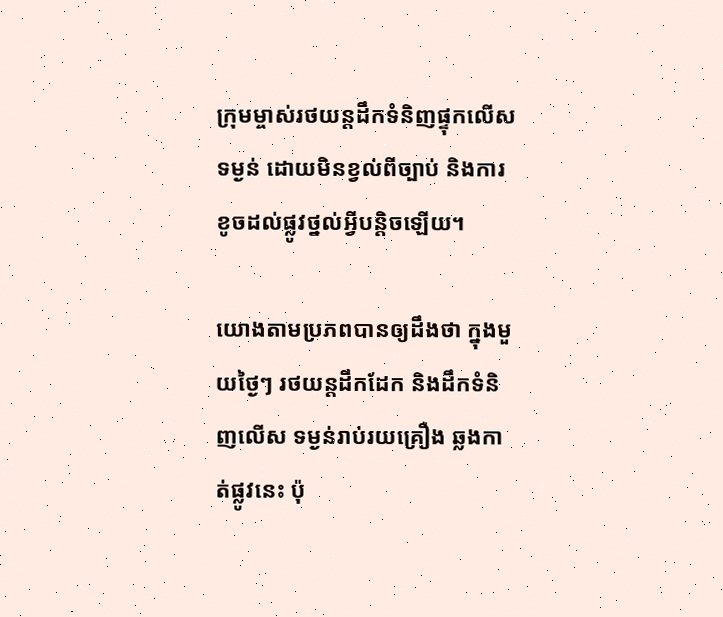ក្រុមម្ចាស់រថយន្តដឹកទំនិញផ្ទុកលើសទម្ងន់ ដោយមិនខ្វល់ពីច្បាប់ និងការខូចដល់ផ្លូវថ្នល់អ្វីបន្តិចឡើយ។

យោងតាមប្រភពបានឲ្យដឹងថា ក្នុងមួយថ្ងៃៗ រថយន្តដឹកដែក និងដឹកទំនិញលើស ទម្ងន់រាប់រយគ្រឿង ឆ្លងកាត់ផ្លូវនេះ ប៉ុ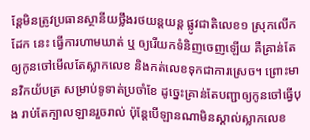ន្តែមិនត្រូវប្រធានស្ថានីយថ្លឹងរថយន្តយន្ត ផ្លូវជាតិលេខ១ ស្រុកលើកដែក នេះ ធ្វើការហាមឃាត់ ឬ ឲ្យរើយកទំនិញចេញឡើយ គឺគ្រាន់តែឲ្យកូនចៅមើលតែស្លាកលេខ និងកត់លេខទុកជាការស្រេច។ ព្រោះមានវិកយ័បត្រ សម្រាប់ទូទាត់ប្រចាំខែ ដូច្នេះគ្រាន់តែបញ្ជាឲ្យកូនចៅធ្វើបុង រាប់តែក្បាលឡានរួចរាល់ ប៉ុន្តែបើឡានណាមិនស្គាល់ស្លាកលេខ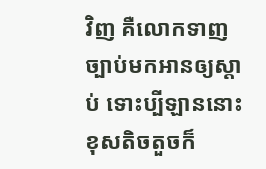វិញ គឺលោកទាញច្បាប់មកអានឲ្យស្តាប់ ទោះប្បីឡាននោះ ខុសតិចតួចក៏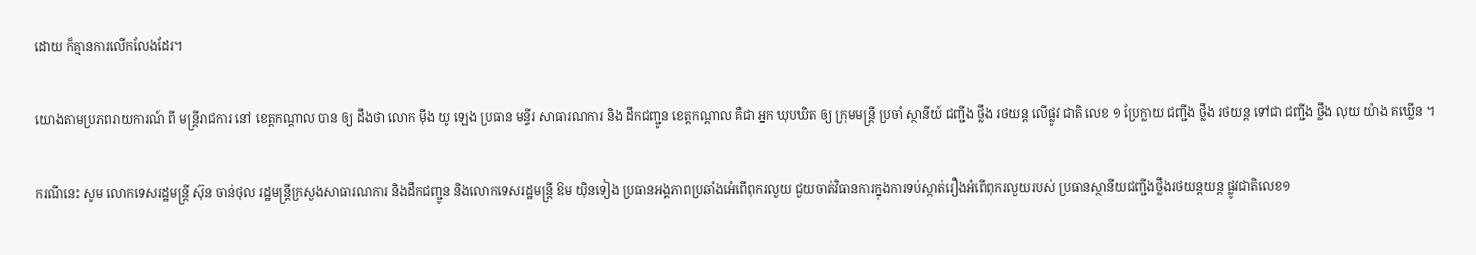ដោយ ក៏គ្មានការលើកលែងដែរ។

យោងតាមប្រភពរាយការណ៍ ពី មន្ត្រីរាជការ នៅ ខេត្តកណ្ដាល បាន ឲ្យ ដឹងថា លោក ម៉ឹង យូ ឡេង ប្រធាន មន្ទីរ សាធារណការ និង ដឹកជញ្ជូន ខេត្តកណ្ដាល គឺជា អ្នក ឃុបឃិត ឲ្យ ក្រុមមន្ត្រី ប្រចាំ ស្ថានីយ៍ ជញ្ជីង ថ្លឹង រថយន្ត លើផ្លូវ ជាតិ លេខ ១ ប្រែក្លាយ ជញ្ជីង ថ្លឹង រថយន្ត ទៅជា ជញ្ជីង ថ្លឹង លុយ យ៉ាង គឃ្លើន ។

ករណីនេះ សូម លោកទេសរដ្ឋមន្ត្រី ស៊ុន ចាន់ថុល រដ្ឋមន្ត្រីក្រសួងសាធារណការ និងដឹកជញ្ជូន និងលោកទេសរដ្ឋមន្ត្រី ឱម យ៉ិនទៀង ប្រធានអង្គភាពប្រឆាំងអំេពើពុករលួយ ជួយចាត់វិធានការក្នុងការទប់ស្កាត់រឿងអំពើពុករលួយរបស់ ប្រធានស្ថានីយជញ្ជីងថ្លឹងរថយន្តយន្ត ផ្លូវជាតិលេខ១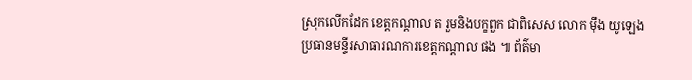ស្រុកលើកដែក ខេត្តកណ្ដាល ត រួមនិងបក្ខពួក ជាពិសេស លោក មុឹង យូឡេង ប្រធានមន្ទីរសាធារណការខេត្តកណ្ដាល ផង ៕ ព័ត៌មា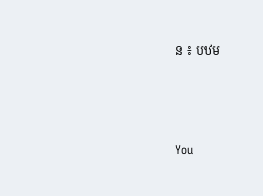ន ៖ បឋម



You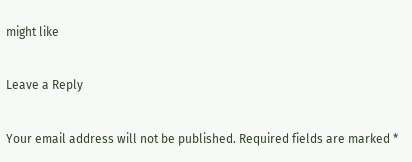might like

Leave a Reply

Your email address will not be published. Required fields are marked *